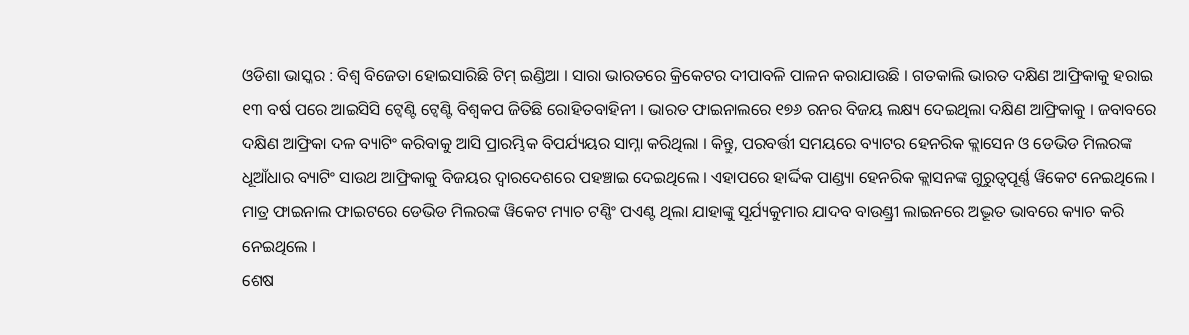ଓଡିଶା ଭାସ୍କର : ବିଶ୍ୱ ବିଜେତା ହୋଇସାରିଛି ଟିମ୍ ଇଣ୍ଡିଆ । ସାରା ଭାରତରେ କ୍ରିକେଟର ଦୀପାବଳି ପାଳନ କରାଯାଉଛି । ଗତକାଲି ଭାରତ ଦକ୍ଷିଣ ଆଫ୍ରିକାକୁ ହରାଇ ୧୩ ବର୍ଷ ପରେ ଆଇସିସି ଟ୍ୱେଣ୍ଟି ଟ୍ୱେଣ୍ଟି ବିଶ୍ୱକପ ଜିତିଛି ରୋହିତବାହିନୀ । ଭାରତ ଫାଇନାଲରେ ୧୭୬ ରନର ବିଜୟ ଲକ୍ଷ୍ୟ ଦେଇଥିଲା ଦକ୍ଷିଣ ଆଫ୍ରିକାକୁ । ଜବାବରେ ଦକ୍ଷିଣ ଆଫ୍ରିକା ଦଳ ବ୍ୟାଟିଂ କରିବାକୁ ଆସି ପ୍ରାରମ୍ଭିକ ବିପର୍ଯ୍ୟୟର ସାମ୍ନା କରିଥିଲା । କିନ୍ତୁ, ପରବର୍ତ୍ତୀ ସମୟରେ ବ୍ୟାଟର ହେନରିକ କ୍ଲାସେନ ଓ ଡେଭିଡ ମିଲରଙ୍କ ଧୂଆଁଧାର ବ୍ୟାଟିଂ ସାଉଥ ଆଫ୍ରିକାକୁ ବିଜୟର ଦ୍ୱାରଦେଶରେ ପହଞ୍ଚାଇ ଦେଇଥିଲେ । ଏହାପରେ ହାର୍ଦ୍ଦିକ ପାଣ୍ଡ୍ୟା ହେନରିକ କ୍ଲାସନଙ୍କ ଗୁରୁତ୍ୱପୂର୍ଣ୍ଣ ୱିକେଟ ନେଇଥିଲେ । ମାତ୍ର ଫାଇନାଲ ଫାଇଟରେ ଡେଭିଡ ମିଲରଙ୍କ ୱିକେଟ ମ୍ୟାଚ ଟଣ୍ଣିଂ ପଏଣ୍ଟ ଥିଲା ଯାହାଙ୍କୁ ସୂର୍ଯ୍ୟକୁମାର ଯାଦବ ବାଉଣ୍ଡ୍ରୀ ଲାଇନରେ ଅଦ୍ଭୂତ ଭାବରେ କ୍ୟାଚ କରି ନେଇଥିଲେ ।
ଶେଷ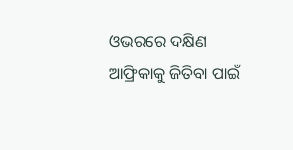ଓଭରରେ ଦକ୍ଷିଣ ଆଫ୍ରିକାକୁ ଜିତିବା ପାଇଁ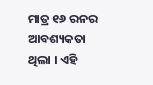ମାତ୍ର ୧୬ ରନର ଆବଶ୍ୟକତା ଥିଲା । ଏହି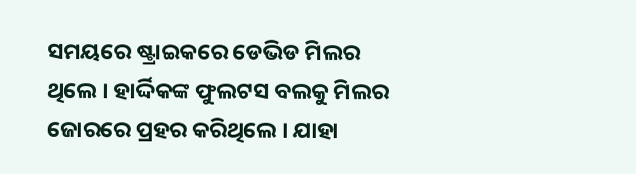ସମୟରେ ଷ୍ଟ୍ରାଇକରେ ଡେଭିଡ ମିଲର ଥିଲେ । ହାର୍ଦ୍ଦିକଙ୍କ ଫୁଲଟସ ବଲକୁ ମିଲର ଜୋରରେ ପ୍ରହର କରିଥିଲେ । ଯାହା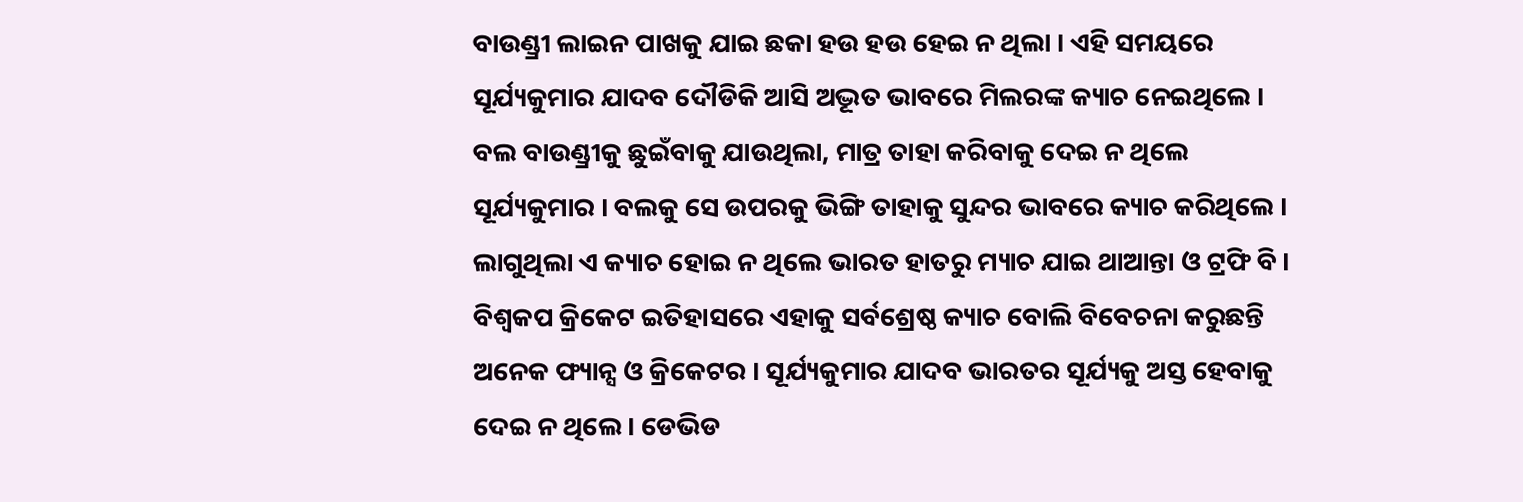ବାଉଣ୍ଡ୍ରୀ ଲାଇନ ପାଖକୁ ଯାଇ ଛକା ହଉ ହଉ ହେଇ ନ ଥିଲା । ଏହି ସମୟରେ ସୂର୍ଯ୍ୟକୁମାର ଯାଦବ ଦୌଡିକି ଆସି ଅଦ୍ଭୂତ ଭାବରେ ମିଲରଙ୍କ କ୍ୟାଚ ନେଇଥିଲେ । ବଲ ବାଉଣ୍ଡ୍ରୀକୁ ଛୁଇଁବାକୁ ଯାଉଥିଲା, ମାତ୍ର ତାହା କରିବାକୁ ଦେଇ ନ ଥିଲେ ସୂର୍ଯ୍ୟକୁମାର । ବଲକୁ ସେ ଉପରକୁ ଭିଙ୍ଗି ତାହାକୁ ସୁନ୍ଦର ଭାବରେ କ୍ୟାଚ କରିଥିଲେ । ଲାଗୁଥିଲା ଏ କ୍ୟାଚ ହୋଇ ନ ଥିଲେ ଭାରତ ହାତରୁ ମ୍ୟାଚ ଯାଇ ଥାଆନ୍ତା ଓ ଟ୍ରଫି ବି । ବିଶ୍ୱକପ କ୍ରିକେଟ ଇତିହାସରେ ଏହାକୁ ସର୍ବଶ୍ରେଷ୍ଠ କ୍ୟାଚ ବୋଲି ବିବେଚନା କରୁଛନ୍ତି ଅନେକ ଫ୍ୟାନ୍ସ ଓ କ୍ରିକେଟର । ସୂର୍ଯ୍ୟକୁମାର ଯାଦବ ଭାରତର ସୂର୍ଯ୍ୟକୁ ଅସ୍ତ ହେବାକୁ ଦେଇ ନ ଥିଲେ । ଡେଭିଡ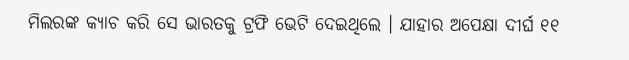ମିଲରଙ୍କ କ୍ୟାଚ କରି ସେ ଭାରତକୁ ଟ୍ରଫି ଭେଟି ଦେଇଥିଲେ । ଯାହାର ଅପେକ୍ଷା ଦୀର୍ଘ ୧୧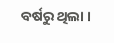ବର୍ଷରୁ ଥିଲା ।